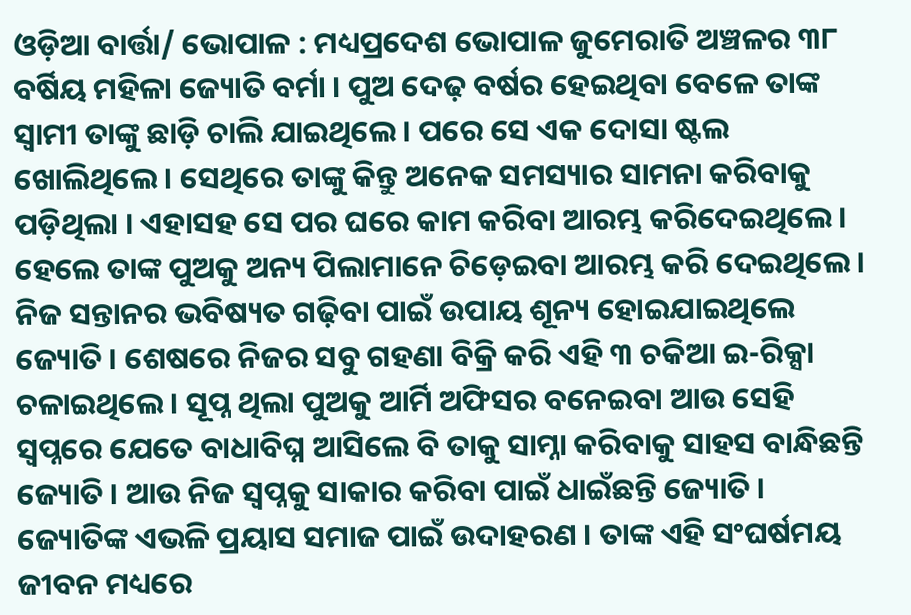ଓଡ଼ିଆ ବାର୍ତ୍ତା/ ଭୋପାଳ : ମଧ୍ୟପ୍ରଦେଶ ଭୋପାଳ ଜୁମେରାତି ଅଞ୍ଚଳର ୩୮ ବର୍ଷିୟ ମହିଳା ଜ୍ୟୋତି ବର୍ମା । ପୁଅ ଦେଢ଼ ବର୍ଷର ହେଇଥିବା ବେଳେ ତାଙ୍କ ସ୍ୱାମୀ ତାଙ୍କୁ ଛାଡ଼ି ଚାଲି ଯାଇଥିଲେ । ପରେ ସେ ଏକ ଦୋସା ଷ୍ଟଲ ଖୋଲିଥିଲେ । ସେଥିରେ ତାଙ୍କୁ କିନ୍ତୁ ଅନେକ ସମସ୍ୟାର ସାମନା କରିବାକୁ ପଡ଼ିଥିଲା । ଏହାସହ ସେ ପର ଘରେ କାମ କରିବା ଆରମ୍ଭ କରିଦେଇଥିଲେ । ହେଲେ ତାଙ୍କ ପୁଅକୁ ଅନ୍ୟ ପିଲାମାନେ ଚିଡ଼େଇବା ଆରମ୍ଭ କରି ଦେଇଥିଲେ । ନିଜ ସନ୍ତାନର ଭବିଷ୍ୟତ ଗଢ଼ିବା ପାଇଁ ଉପାୟ ଶୂନ୍ୟ ହୋଇଯାଇଥିଲେ ଜ୍ୟୋତି । ଶେଷରେ ନିଜର ସବୁ ଗହଣା ବିକ୍ରି କରି ଏହି ୩ ଚକିଆ ଇ-ରିକ୍ସା ଚଳାଇଥିଲେ । ସୂପ୍ନ ଥିଲା ପୁଅକୁ ଆର୍ମି ଅଫିସର ବନେଇବା ଆଉ ସେହି ସ୍ୱପ୍ନରେ ଯେତେ ବାଧାବିଘ୍ନ ଆସିଲେ ବି ତାକୁ ସାମ୍ନା କରିବାକୁ ସାହସ ବାନ୍ଧିଛନ୍ତି ଜ୍ୟୋତି । ଆଉ ନିଜ ସ୍ୱପ୍ନକୁ ସାକାର କରିବା ପାଇଁ ଧାଇଁଛନ୍ତି ଜ୍ୟୋତି । ଜ୍ୟୋତିଙ୍କ ଏଭଳି ପ୍ରୟାସ ସମାଜ ପାଇଁ ଉଦାହରଣ । ତାଙ୍କ ଏହି ସଂଘର୍ଷମୟ ଜୀବନ ମଧ୍ୟରେ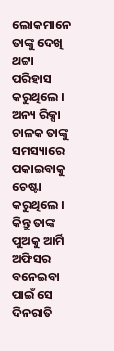ଲୋକମାନେ ତାଙ୍କୁ ଦେଖି ଥଟ୍ଟା ପରିହାସ କରୁଥିଲେ । ଅନ୍ୟ ରିକ୍ସା ଚାଳକ ତାଙ୍କୁ ସମସ୍ୟାରେ ପକାଇବାକୁ ଚେଷ୍ଟା କରୁଥିଲେ । କିନ୍ତୁ ତାଙ୍କ ପୁଅକୁ ଆର୍ମି ଅଫିସର ବନେଇବା ପାଇଁ ସେ ଦିନରାତି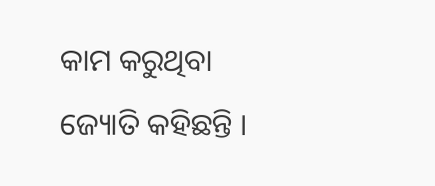କାମ କରୁଥିବା ଜ୍ୟୋତି କହିଛନ୍ତି ।